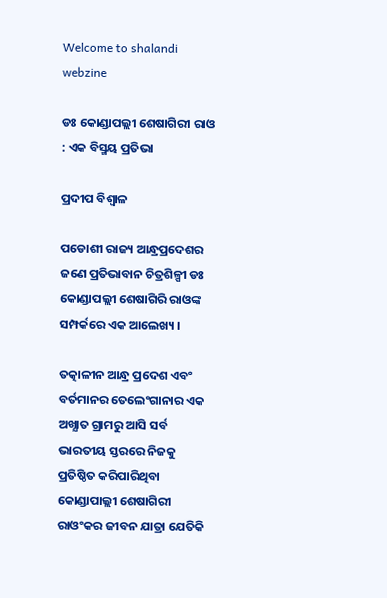Welcome to shalandi webzine

ଡଃ କୋଣ୍ଡାପଲ୍ଲୀ ଶେଷାଗିରୀ ରାଓ : ଏକ ବିସ୍ମୟ ପ୍ରତିଭା

ପ୍ରଦୀପ ବିଶ୍ବାଳ

ପଡୋଶୀ ରାଜ୍ୟ ଆନ୍ଧ୍ରପ୍ରଦେଶର ଜଣେ ପ୍ରତିଭାବାନ ଚିତ୍ରଶିଳ୍ପୀ ଡଃ କୋଣ୍ଡାପଲ୍ଲୀ ଶେଷାଗିରି ରାଓଙ୍କ ସମ୍ପର୍କରେ ଏକ ଆଲେଖ୍ୟ ।

ତତ୍କାଳୀନ ଆନ୍ଧ୍ର ପ୍ରଦେଶ ଏବଂ ବର୍ତମାନର ତେଲେଂଗାନାର ଏକ ଅଖ୍ଯାତ ଗ୍ରାମରୁ ଆସି ସର୍ବ ଭାରତୀୟ ସ୍ତରରେ ନିଜକୁ ପ୍ରତିଷ୍ଠିତ କରିପାରିଥିବା କୋଣ୍ଡାପାଲ୍ଲୀ ଶେଷାଗିରୀ ରାଓଂକର ଜୀବନ ଯାତ୍ରା ଯେତିକି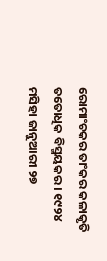ରୋମାଂଚକର ତାଂକର କଳାକୃତି ତତୋଧିକ ବିସ୍ମୟକର । ୧୯୨୪ ମସିହା ଜାନୁଆରୀ ୨୭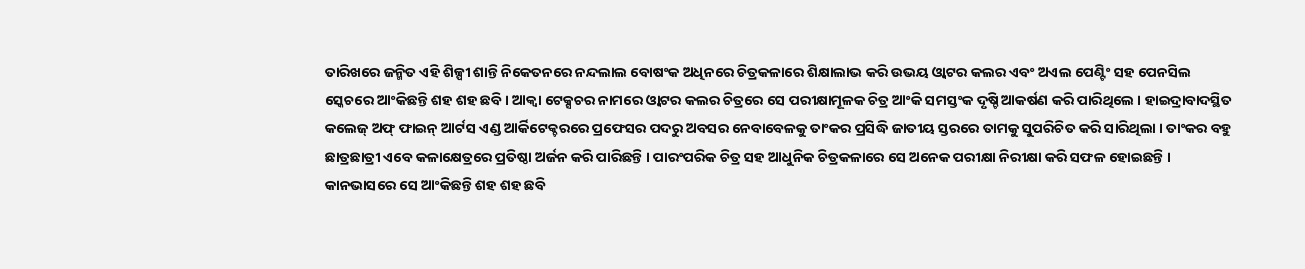ତାରିଖରେ ଜନ୍ମିତ ଏହି ଶିଳ୍ପୀ ଶାନ୍ତି ନିକେତନରେ ନନ୍ଦଲାଲ ବୋଷଂକ ଅଧିନରେ ଚିତ୍ରକଳାରେ ଶିକ୍ଷାଲାଭ କରି ଉଭୟ ଓ୍ବାଟର କଲର ଏବଂ ଅଏଲ ପେଣ୍ଟିଂ ସହ ପେନସିଲ ସ୍କେଚରେ ଆଂକିଛନ୍ତି ଶହ ଶହ ଛବି । ଆକ୍ବା ଟେକ୍ସଚର ନାମରେ ଓ୍ବାଟର କଲର ଚିତ୍ରରେ ସେ ପରୀକ୍ଷାମୂଳକ ଚିତ୍ର ଆଂକି ସମସ୍ତଂକ ଦୃଷ୍ଚି ଆକର୍ଷଣ କରି ପାରିଥିଲେ । ହାଇଦ୍ରାବାଦସ୍ଥିତ କଲେଜ୍ ଅଫ୍ ଫାଇନ୍ ଆର୍ଟସ ଏଣ୍ଡ ଆର୍କିଟେକ୍ଚରରେ ପ୍ରଫେସର ପଦରୁ ଅବସର ନେବାବେଳକୁ ତାଂକର ପ୍ରସିଦ୍ଧି ଜାତୀୟ ସ୍ତରରେ ତାମକୁ ସୁପରିଚିତ କରି ସାରିଥିଲା । ତାଂକର ବହୁ ଛାତ୍ରଛାତ୍ରୀ ଏବେ କଳାକ୍ଷେତ୍ରରେ ପ୍ରତିଷ୍ଠା ଅର୍ଜନ କରି ପାରିଛନ୍ତି । ପାରଂପରିକ ଚିତ୍ର ସହ ଆଧୁନିକ ଚିତ୍ରକଳାରେ ସେ ଅନେକ ପରୀକ୍ଷା ନିରୀକ୍ଷା କରି ସଫଳ ହୋଇଛନ୍ତି । କାନଭାସରେ ସେ ଆଂକିଛନ୍ତି ଶହ ଶହ ଛବି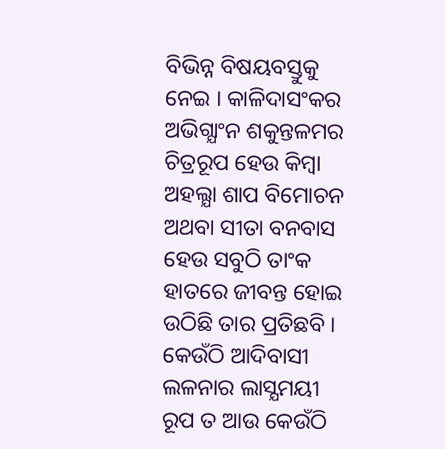ବିଭିନ୍ନ ବିଷୟବସ୍ତୁକୁ ନେଇ । କାଳିଦାସଂକର ଅଭିଗ୍ଯାଂନ ଶକୁନ୍ତଳମର ଚିତ୍ରରୂପ ହେଉ କିମ୍ବା ଅହଲ୍ଯା ଶାପ ବିମୋଚନ ଅଥବା ସୀତା ବନବାସ ହେଉ ସବୁଠି ତାଂକ ହାତରେ ଜୀବନ୍ତ ହୋଇ ଉଠିଛି ତାର ପ୍ରତିଛବି । କେଉଁଠି ଆଦିବାସୀ ଲଳନାର ଲାସ୍ଯମୟୀ ରୂପ ତ ଆଉ କେଉଁଠି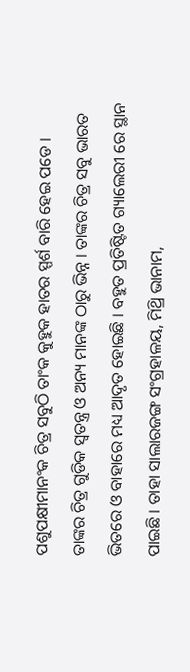ପଶୁପକ୍ଷୀମାନଂକ ଚିତ୍ର ସବୁଠି ତାଂକ କୁହୁକ ହାତର ସ୍ପର୍ଶ ବାରି ହେଇ ପଡେ । ତାଙ୍କର ଚିତ୍ର ଗୁଡିକ ସ୍ଵତନ୍ତ୍ର ଓ ଅନ୍ୟ ମାନଙ୍କ ଠାରୁ ଭିନ୍ନ । ତାଙ୍କର ଚିତ୍ର ସବୁ ଭାରତ ଭିତରେ ଓ ବାହାରେ ମଧ୍ୟ ଆଦୃତ ହୋଇଛି । ବହୁତ ପ୍ରତିଷ୍ଟିତ ଗ୍ୟାଲେରୀ ରେ ସ୍ଥାନ ପାଇଛି । ତାହା ସାଲାରଜଙ୍ଗ ସଂଗ୍ରହାଳୟ, ମିଥ୍ରି ଭାନାମ,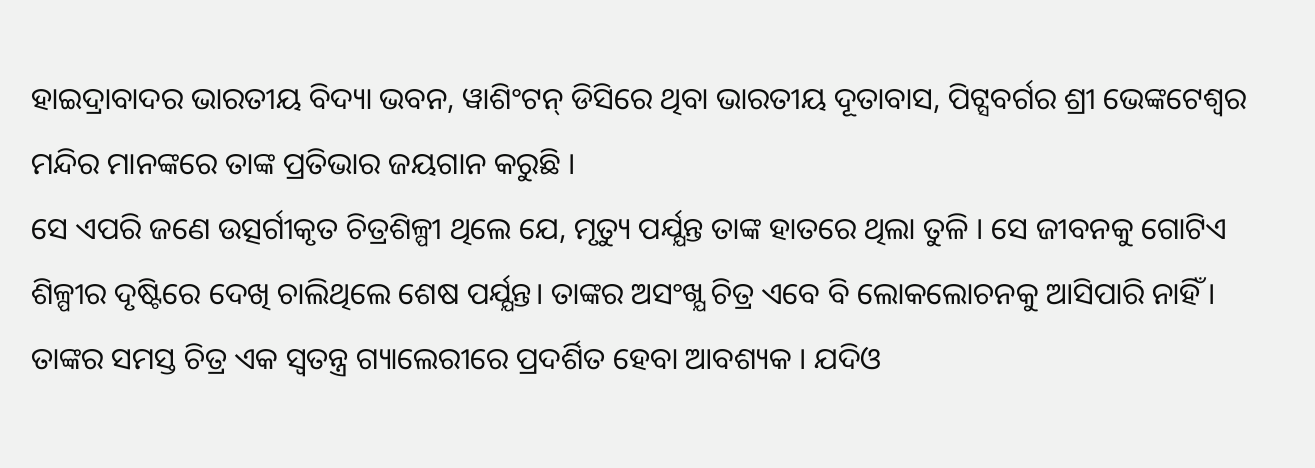ହାଇଦ୍ରାବାଦର ଭାରତୀୟ ବିଦ୍ୟା ଭବନ, ୱାଶିଂଟନ୍ ଡିସିରେ ଥିବା ଭାରତୀୟ ଦୂତାବାସ, ପିଟ୍ସବର୍ଗର ଶ୍ରୀ ଭେଙ୍କଟେଶ୍ୱର ମନ୍ଦିର ମାନଙ୍କରେ ତାଙ୍କ ପ୍ରତିଭାର ଜୟଗାନ କରୁଛି ।
ସେ ଏପରି ଜଣେ ଉତ୍ସର୍ଗୀକୃତ ଚିତ୍ରଶିଳ୍ପୀ ଥିଲେ ଯେ, ମୃତ୍ୟୁ ପର୍ଯ୍ଯନ୍ତ ତାଙ୍କ ହାତରେ ଥିଲା ତୁଳି । ସେ ଜୀବନକୁ ଗୋଟିଏ ଶିଳ୍ପୀର ଦୃଷ୍ଟିରେ ଦେଖି ଚାଲିଥିଲେ ଶେଷ ପର୍ଯ୍ଯନ୍ତ। ତାଙ୍କର ଅସଂଖ୍ଯ ଚିତ୍ର ଏବେ ବି ଲୋକଲୋଚନକୁ ଆସିପାରି ନାହିଁ । ତାଙ୍କର ସମସ୍ତ ଚିତ୍ର ଏକ ସ୍ଵତନ୍ତ୍ର ଗ୍ୟାଲେରୀରେ ପ୍ରଦର୍ଶିତ ହେବା ଆବଶ୍ୟକ । ଯଦିଓ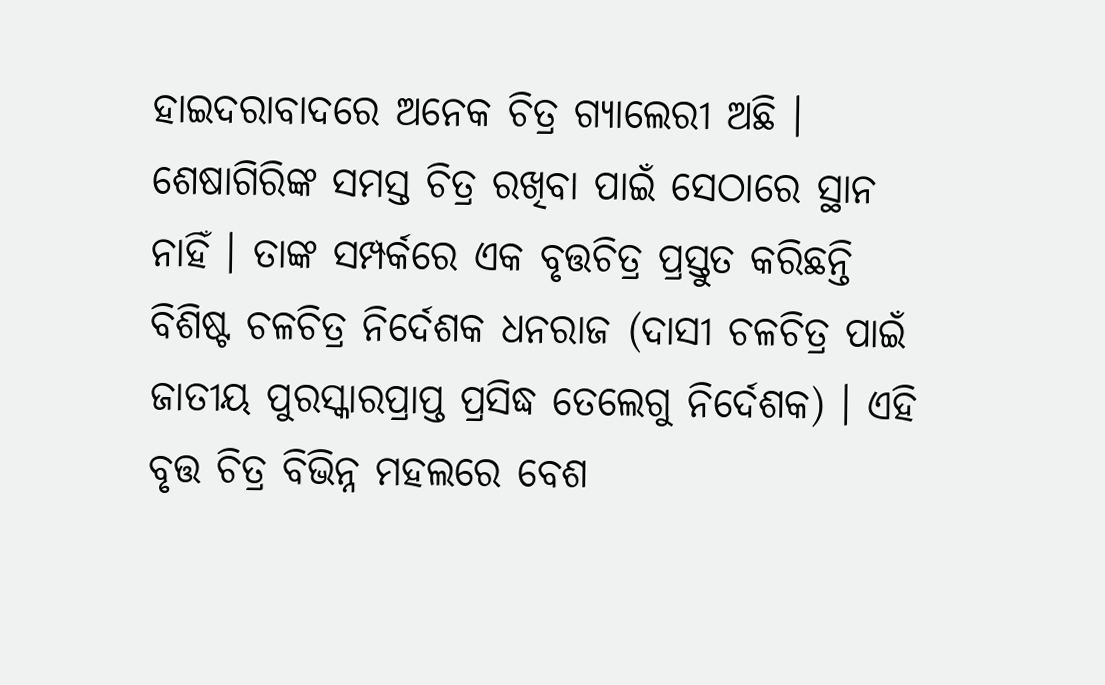ହାଇଦରାବାଦରେ ଅନେକ ଚିତ୍ର ଗ୍ୟାଲେରୀ ଅଛି । ଶେଷାଗିରିଙ୍କ ସମସ୍ତ ଚିତ୍ର ରଖିବା ପାଇଁ ସେଠାରେ ସ୍ଥାନ ନାହିଁ । ତାଙ୍କ ସମ୍ପର୍କରେ ଏକ ବୃତ୍ତଚିତ୍ର ପ୍ରସ୍ତୁତ କରିଛନ୍ତି ବିଶିଷ୍ଟ ଚଳଚିତ୍ର ନିର୍ଦେଶକ ଧନରାଜ (ଦାସୀ ଚଳଚିତ୍ର ପାଇଁ ଜାତୀୟ ପୁରସ୍କାରପ୍ରାପ୍ତ ପ୍ରସିଦ୍ଧ ତେଲେଗୁ ନିର୍ଦେଶକ) । ଏହି ବୃତ୍ତ ଚିତ୍ର ବିଭିନ୍ନ ମହଲରେ ବେଶ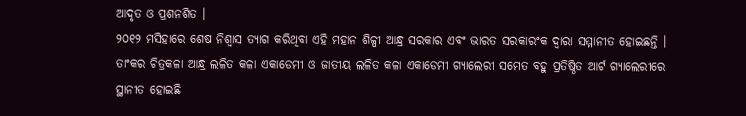ଆଦୃତ ଓ ପ୍ରଶନଶିତ ।
୨୦୧୨ ମସିହାରେ ଶେଷ ନିଶ୍ବାସ ତ୍ଯାଗ କରିଥିବା ଏହି ମହାନ ଶିଳ୍ପୀ ଆନ୍ଧ୍ର ସରକାର ଏବଂ ଭାରତ ସରକାରଂକ ଦ୍ବାରା ସମ୍ମାନୀତ ହୋଇଛନ୍ତି । ତାଂକର ଚିତ୍ରକଳା ଆନ୍ଧ୍ର ଲଳିତ କଳା ଏକାଡେମୀ ଓ ଜାତୀୟ ଲଳିତ କଳା ଏକାଡେମୀ ଗ୍ଯାଲେରୀ ସମେତ ବହୁ ପ୍ରତିଷ୍ଠିତ ଆର୍ଟ ଗ୍ଯାଲେରୀରେ ସ୍ଥାନୀତ ହୋଇଛି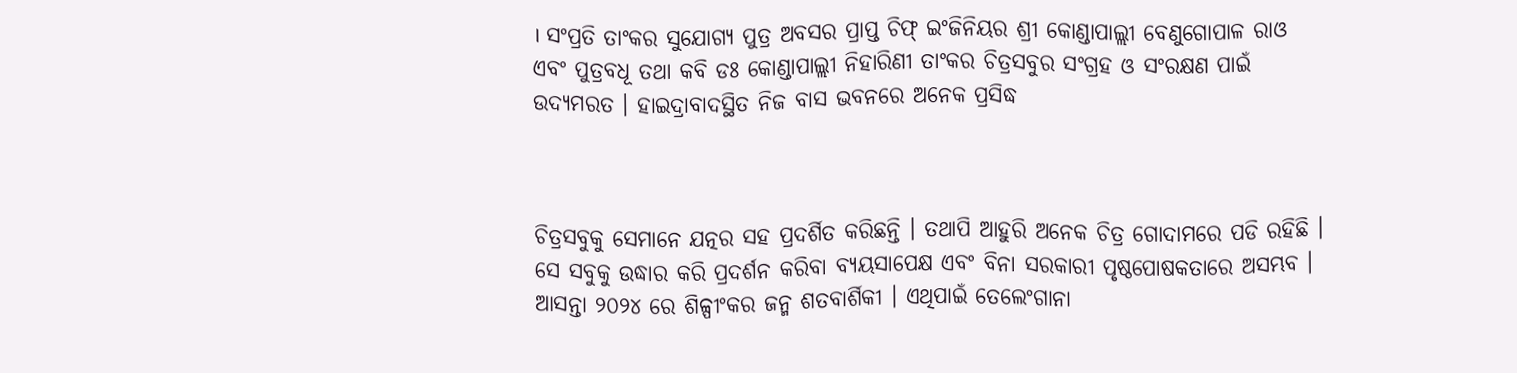। ସଂପ୍ରତି ତାଂକର ସୁଯୋଗ୍ଯ ପୁତ୍ର ଅବସର ପ୍ରାପ୍ତ ଚିଫ୍ ଇଂଜିନିୟର ଶ୍ରୀ କୋଣ୍ଡାପାଲ୍ଲୀ ବେଣୁଗୋପାଳ ରାଓ ଏବଂ ପୁତ୍ରବଧୂ ତଥା କବି ଡଃ କୋଣ୍ଡାପାଲ୍ଲୀ ନିହାରିଣୀ ତାଂକର ଚିତ୍ରସବୁର ସଂଗ୍ରହ ଓ ସଂରକ୍ଷଣ ପାଇଁ ଉଦ୍ଯମରତ । ହାଇଦ୍ରାବାଦସ୍ଥିତ ନିଜ ବାସ ଭବନରେ ଅନେକ ପ୍ରସିଦ୍ଧ



ଚିତ୍ରସବୁକୁ ସେମାନେ ଯତ୍ନର ସହ ପ୍ରଦର୍ଶିତ କରିଛନ୍ତି । ତଥାପି ଆହୁରି ଅନେକ ଚିତ୍ର ଗୋଦାମରେ ପଡି ରହିଛି । ସେ ସବୁକୁ ଉଦ୍ଧାର କରି ପ୍ରଦର୍ଶନ କରିବା ବ୍ଯୟସାପେକ୍ଷ ଏବଂ ବିନା ସରକାରୀ ପୃଷ୍ଠପୋଷକତାରେ ଅସମ୍ଭବ । ଆସନ୍ତା ୨୦୨୪ ରେ ଶିଳ୍ପୀଂକର ଜନ୍ମ ଶତବାର୍ଶିକୀ । ଏଥିପାଇଁ ତେଲେଂଗାନା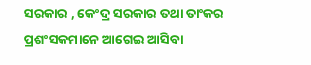ସରକାର , କେଂଦ୍ର ସରକାର ତଥା ତାଂକର ପ୍ରଶଂସକମାନେ ଆଗେଇ ଆସିବା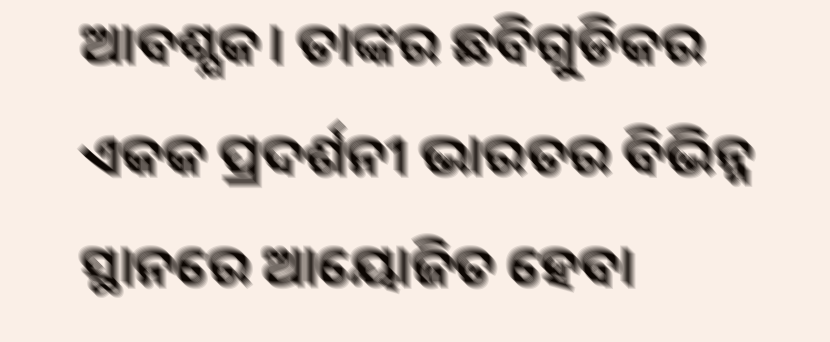ଆବଶ୍ଯକ। ତାଙ୍କର ଛବିଗୁଡିକର ଏକକ ପ୍ରଦର୍ଶନୀ ଭାରତର ବିଭିନ୍ନ ସ୍ଥାନରେ ଆୟୋଜିତ ହେବା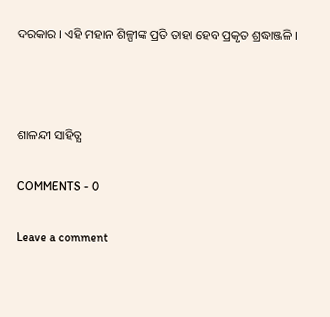ଦରକାର । ଏହି ମହାନ ଶିଳ୍ପୀଙ୍କ ପ୍ରତି ତାହା ହେବ ପ୍ରକୃତ ଶ୍ରଦ୍ଧାଞ୍ଜଳି ।



ଶାଳନ୍ଦୀ ସାହିତ୍ଯ

COMMENTS - 0

Leave a comment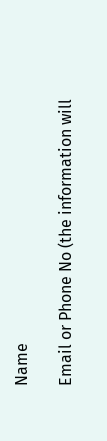Name

Email or Phone No (the information will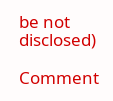be not disclosed)

Comment